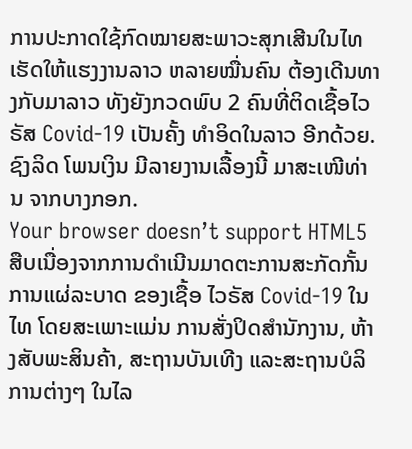ການປະກາດໃຊ້ກົດໝາຍສະພາວະສຸກເສີນໃນໄທ ເຮັດໃຫ້ແຮງງານລາວ ຫລາຍໝື່ນຄົນ ຕ້ອງເດີນທາງກັບມາລາວ ທັງຍັງກວດພົບ 2 ຄົນທີ່ຕິດເຊື້ອໄວຣັສ Covid-19 ເປັນຄັ້ງ ທໍາອິດໃນລາວ ອີກດ້ວຍ. ຊົງລິດ ໂພນເງິນ ມີລາຍງານເລື້ອງນີ້ ມາສະເໜີທ່ານ ຈາກບາງກອກ.
Your browser doesn’t support HTML5
ສືບເນື່ອງຈາກການດໍາເນີນມາດຕະການສະກັດກັ້ນ ການແຜ່ລະບາດ ຂອງເຊື້ອ ໄວຣັສ Covid-19 ໃນໄທ ໂດຍສະເພາະແມ່ນ ການສັ່ງປິດສໍານັກງານ, ຫ້າງສັບພະສິນຄ້າ, ສະຖານບັນເທີງ ແລະສະຖານບໍລິການຕ່າງໆ ໃນໄລ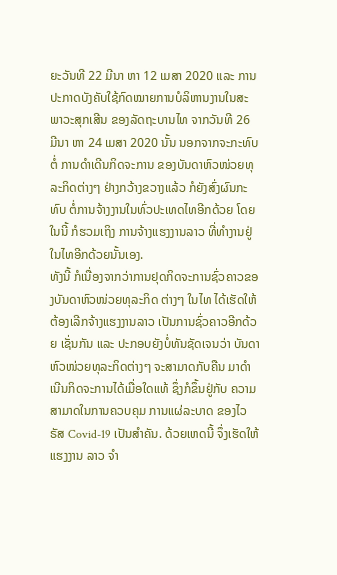ຍະວັນທີ 22 ມີນາ ຫາ 12 ເມສາ 2020 ແລະ ການປະກາດບັງຄັບໃຊ້ກົດໝາຍການບໍລິຫານງານໃນສະພາວະສຸກເສີນ ຂອງລັດຖະບານໄທ ຈາກວັນທີ 26 ມີນາ ຫາ 24 ເມສາ 2020 ນັ້ນ ນອກຈາກຈະກະທົບຕໍ່ ການດໍາເດີນກິດຈະການ ຂອງບັນດາຫົວໜ່ວຍທຸລະກິດຕ່າງໆ ຢ່າງກວ້າງຂວາງແລ້ວ ກໍຍັງສົ່ງຜົນກະທົບ ຕໍ່ການຈ້າງງານໃນທົ່ວປະເທດໄທອີກດ້ວຍ ໂດຍໃນນີ້ ກໍຮວມເຖິງ ການຈ້າງແຮງງານລາວ ທີ່ທໍາງານຢູ່ໃນໄທອີກດ້ວຍນັ້ນເອງ.
ທັງນີ້ ກໍເນື່ອງຈາກວ່າການຢຸດກິດຈະການຊົ່ວຄາວຂອງບັນດາຫົວໜ່ວຍທຸລະກິດ ຕ່າງໆ ໃນໄທ ໄດ້ເຮັດໃຫ້ ຕ້ອງເລີກຈ້າງແຮງງານລາວ ເປັນການຊົ່ວຄາວອີກດ້ວຍ ເຊັ່ນກັນ ແລະ ປະກອບຍັງບໍ່ທັນຊັດເຈນວ່າ ບັນດາຫົວໜ່ວຍທຸລະກິດຕ່າງໆ ຈະສາມາດກັບຄືນ ມາດໍາເນີນກິດຈະການໄດ້ເມື່ອໃດແທ້ ຊຶ່ງກໍຂຶ້ນຢູ່ກັບ ຄວາມສາມາດໃນການຄວບຄຸມ ການແຜ່ລະບາດ ຂອງໄວຣັສ Covid-19 ເປັນສໍາຄັນ. ດ້ວຍເຫດນີ້ ຈຶ່ງເຮັດໃຫ້ແຮງງານ ລາວ ຈໍາ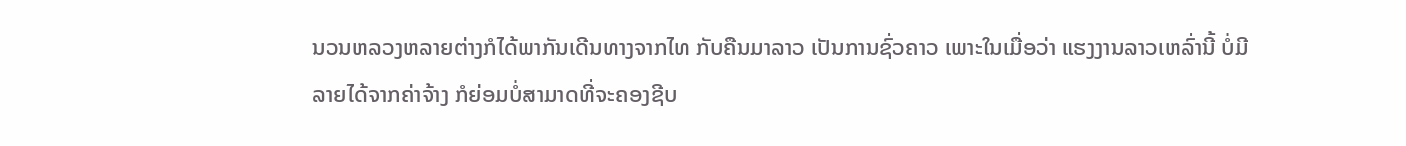ນວນຫລວງຫລາຍຕ່າງກໍໄດ້ພາກັນເດີນທາງຈາກໄທ ກັບຄືນມາລາວ ເປັນການຊົ່ວຄາວ ເພາະໃນເມື່ອວ່າ ແຮງງານລາວເຫລົ່ານີ້ ບໍ່ມີລາຍໄດ້ຈາກຄ່າຈ້າງ ກໍຍ່ອມບໍ່ສາມາດທີ່ຈະຄອງຊີບ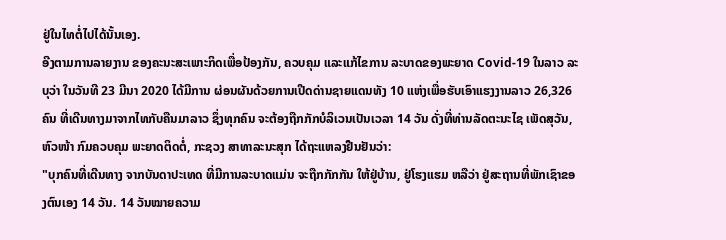ຢູ່ໃນໄທຕໍ່ໄປໄດ້ນັ້ນເອງ.
ອີງຕາມການລາຍງານ ຂອງຄະນະສະເພາະກິດເພື່ອປ້ອງກັນ, ຄວບຄຸມ ແລະແກ້ໄຂການ ລະບາດຂອງພະຍາດ Covid-19 ໃນລາວ ລະບຸວ່າ ໃນວັນທີ 23 ມີນາ 2020 ໄດ້ມີການ ຜ່ອນຜັນດ້ວຍການເປີດດ່ານຊາຍແດນທັງ 10 ແຫ່ງເພື່ອຮັບເອົາແຮງງານລາວ 26,326 ຄົນ ທີ່ເດີນທາງມາຈາກໄທກັບຄືນມາລາວ ຊຶ່ງທຸກຄົນ ຈະຕ້ອງຖືກກັກບໍລິເວນເປັນເວລາ 14 ວັນ ດັ່ງທີ່ທ່ານລັດຕະນະໄຊ ເພັດສຸວັນ, ຫົວໜ້າ ກົມຄວບຄຸມ ພະຍາດຕິດຕໍ່, ກະຊວງ ສາທາລະນະສຸກ ໄດ້ຖະແຫລງຢືນຢັນວ່າ:
"ບຸກຄົນທີ່ເດີນທາງ ຈາກບັນດາປະເທດ ທີ່ມີການລະບາດແມ່ນ ຈະຖືກກັກກັນ ໃຫ້ຢູ່ບ້ານ, ຢູ່ໂຮງແຮມ ຫລືວ່າ ຢູ່ສະຖານທີ່ພັກເຊົາຂອງຕົນເອງ 14 ວັນ. 14 ວັນໝາຍຄວາມ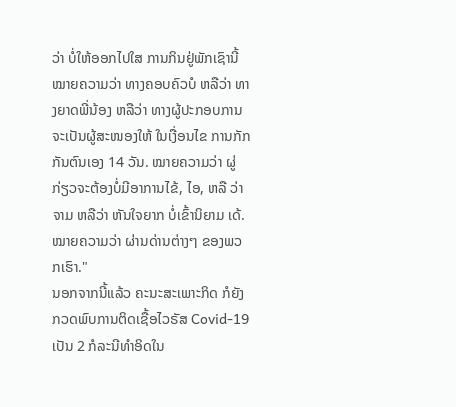ວ່າ ບໍ່ໃຫ້ອອກໄປໃສ ການກິນຢູ່ພັກເຊົານີ້ ໝາຍຄວາມວ່າ ທາງຄອບຄົວບໍ ຫລືວ່າ ທາງຍາດພີ່ນ້ອງ ຫລືວ່າ ທາງຜູ້ປະກອບການ ຈະເປັນຜູ້ສະໜອງໃຫ້ ໃນເງື່ອນໄຂ ການກັກກັນຕົນເອງ 14 ວັນ. ໝາຍຄວາມວ່າ ຜູ່ກ່ຽວຈະຕ້ອງບໍ່ມີອາການໄຂ້, ໄອ, ຫລື ວ່າຈາມ ຫລືວ່າ ຫັນໃຈຍາກ ບໍ່ເຂົ້ານິຍາມ ເດ້. ໝາຍຄວາມວ່າ ຜ່ານດ່ານຕ່າງໆ ຂອງພວກເຮົາ."
ນອກຈາກນີ້ແລ້ວ ຄະນະສະເພາະກິດ ກໍຍັງກວດພົບການຕິດເຊື້ອໄວຣັສ Covid-19 ເປັນ 2 ກໍລະນີທໍາອິດໃນ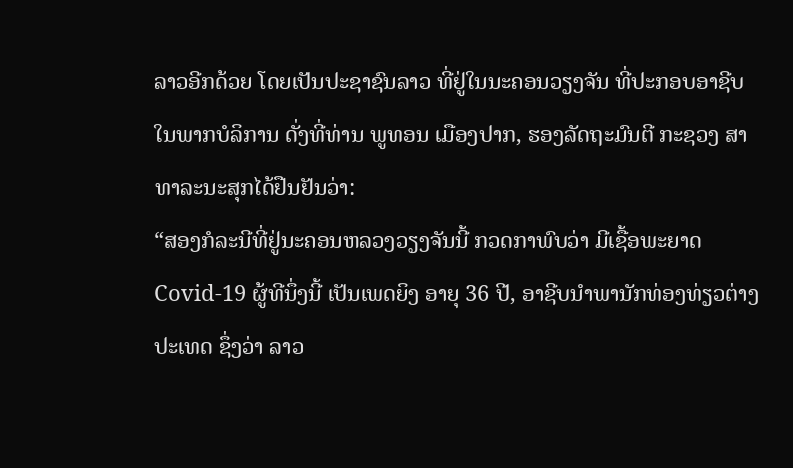ລາວອີກດ້ວຍ ໂດຍເປັນປະຊາຊົນລາວ ທີ່ຢູ່ໃນນະຄອນວຽງຈັນ ທີ່ປະກອບອາຊີບໃນພາກບໍລິການ ດັ່ງທີ່ທ່ານ ພູທອນ ເມືອງປາກ, ຮອງລັດຖະມົນຕີ ກະຊວງ ສາທາລະນະສຸກໄດ້ຢືນຢັນວ່າ:
“ສອງກໍລະນີທີ່ຢູ່ນະຄອນຫລວງວຽງຈັນນີ້ ກວດກາພົບວ່າ ມີເຊື້ອພະຍາດ Covid-19 ຜູ້ທີນຶ່ງນີ້ ເປັນເພດຍິງ ອາຍຸ 36 ປີ, ອາຊີບນໍາພານັກທ່ອງທ່ຽວຕ່າງປະເທດ ຊຶ່ງວ່າ ລາວ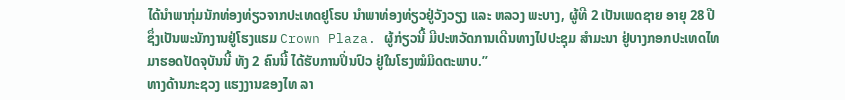ໄດ້ນໍາພາກຸ່ມນັກທ່ອງທ່ຽວຈາກປະເທດຢູໂຣບ ນໍາພາທ່ອງທ່ຽວຢູ່ວັງວຽງ ແລະ ຫລວງ ພະບາງ, ຜູ້ທີ 2 ເປັນເພດຊາຍ ອາຍຸ 28 ປີ ຊຶ່ງເປັນພະນັກງານຢູ່ໂຮງແຮມ Crown Plaza. ຜູ້ກ່ຽວນີ້ ມີປະຫວັດການເດີນທາງໄປປະຊຸມ ສໍາມະນາ ຢູ່ບາງກອກປະເທດໄທ ມາຮອດປັດຈຸບັນນີ້ ທັງ 2 ຄົນນີ້ ໄດ້ຮັບການປິ່ນປົວ ຢູ່ໃນໂຮງໝໍມິດຕະພາບ.”
ທາງດ້ານກະຊວງ ແຮງງານຂອງໄທ ລາ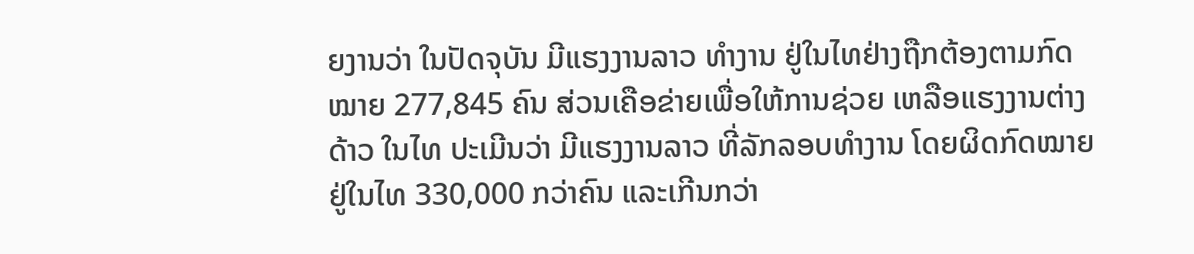ຍງານວ່າ ໃນປັດຈຸບັນ ມີແຮງງານລາວ ທໍາງານ ຢູ່ໃນໄທຢ່າງຖືກຕ້ອງຕາມກົດໝາຍ 277,845 ຄົນ ສ່ວນເຄືອຂ່າຍເພື່ອໃຫ້ການຊ່ວຍ ເຫລືອແຮງງານຕ່າງດ້າວ ໃນໄທ ປະເມີນວ່າ ມີແຮງງານລາວ ທີ່ລັກລອບທໍາງານ ໂດຍຜິດກົດໝາຍ ຢູ່ໃນໄທ 330,000 ກວ່າຄົນ ແລະເກີນກວ່າ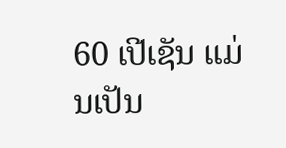60 ເປີເຊັນ ແມ່ນເປັນ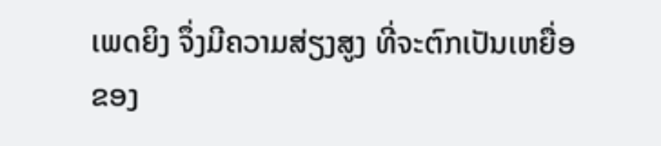ເພດຍິງ ຈຶ່ງມີຄວາມສ່ຽງສູງ ທີ່ຈະຕົກເປັນເຫຍື່ອ ຂອງ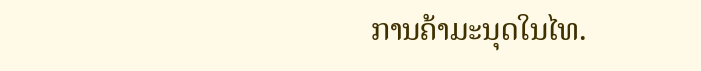ການຄ້າມະນຸດໃນໄທ.